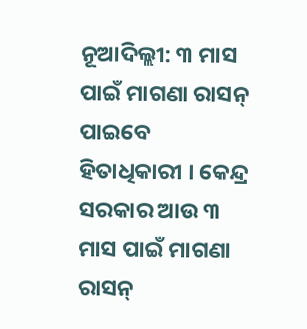ନୂଆଦିଲ୍ଲୀ: ୩ ମାସ ପାଇଁ ମାଗଣା ରାସନ୍ ପାଇବେ ହିତାଧିକାରୀ । କେନ୍ଦ୍ର ସରକାର ଆଉ ୩ ମାସ ପାଇଁ ମାଗଣା ରାସନ୍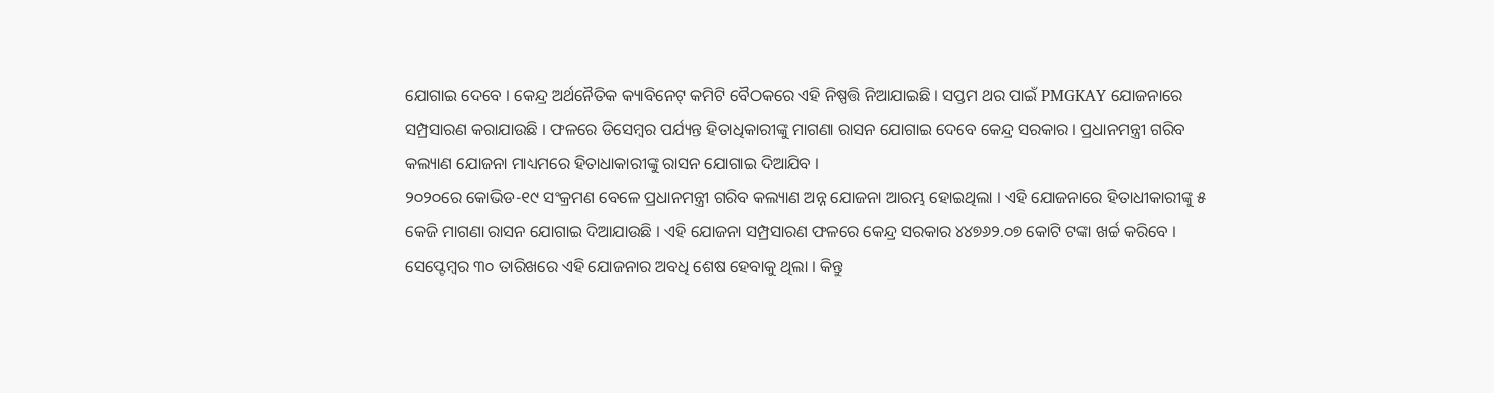ଯୋଗାଇ ଦେବେ । କେନ୍ଦ୍ର ଅର୍ଥନୈତିକ କ୍ୟାବିନେଟ୍ କମିଟି ବୈଠକରେ ଏହି ନିଷ୍ପତ୍ତି ନିଆଯାଇଛି । ସପ୍ତମ ଥର ପାଇଁ PMGKAY ଯୋଜନାରେ ସମ୍ପ୍ରସାରଣ କରାଯାଉଛି । ଫଳରେ ଡିସେମ୍ବର ପର୍ଯ୍ୟନ୍ତ ହିତାଧିକାରୀଙ୍କୁ ମାଗଣା ରାସନ ଯୋଗାଇ ଦେବେ କେନ୍ଦ୍ର ସରକାର । ପ୍ରଧାନମନ୍ତ୍ରୀ ଗରିବ କଲ୍ୟାଣ ଯୋଜନା ମାଧ୍ୟମରେ ହିତାଧାକାରୀଙ୍କୁ ରାସନ ଯୋଗାଇ ଦିଆଯିବ ।
୨୦୨୦ରେ କୋଭିଡ-୧୯ ସଂକ୍ରମଣ ବେଳେ ପ୍ରଧାନମନ୍ତ୍ରୀ ଗରିବ କଲ୍ୟାଣ ଅନ୍ନ ଯୋଜନା ଆରମ୍ଭ ହୋଇଥିଲା । ଏହି ଯୋଜନାରେ ହିତାଧୀକାରୀଙ୍କୁ ୫ କେଜି ମାଗଣା ରାସନ ଯୋଗାଇ ଦିଆଯାଉଛି । ଏହି ଯୋଜନା ସମ୍ପ୍ରସାରଣ ଫଳରେ କେନ୍ଦ୍ର ସରକାର ୪୪୭୬୨.୦୭ କୋଟି ଟଙ୍କା ଖର୍ଚ୍ଚ କରିବେ ।
ସେପ୍ଟେମ୍ବର ୩୦ ତାରିଖରେ ଏହି ଯୋଜନାର ଅବଧି ଶେଷ ହେବାକୁ ଥିଲା । କିନ୍ତୁ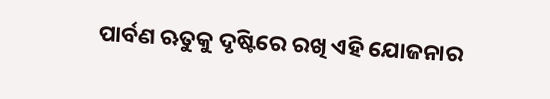ପାର୍ବଣ ଋତୁକୁ ଦୃଷ୍ଟିରେ ରଖି ଏହି ଯୋଜନାର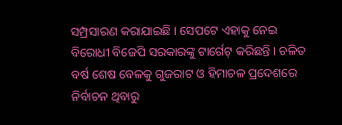ସମ୍ପ୍ରସାରଣ କରାଯାଇଛି । ସେପଟେ ଏହାକୁ ନେଇ ବିରୋଧୀ ବିଜେପି ସରକାରଙ୍କୁ ଟାର୍ଗେଟ୍ କରିଛନ୍ତି । ଚଳିତ ବର୍ଷ ଶେଷ ବେଳକୁ ଗୁଜରାଟ ଓ ହିମାଚଳ ପ୍ରଦେଶରେ ନିର୍ବାଚନ ଥିବାରୁ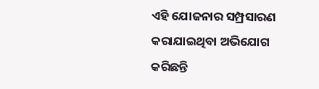ଏହି ଯୋଜନାର ସମ୍ପ୍ରସାରଣ କରାଯାଇଥିବା ଅଭିଯୋଗ କରିଛନ୍ତି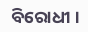ବିରୋଧୀ ।